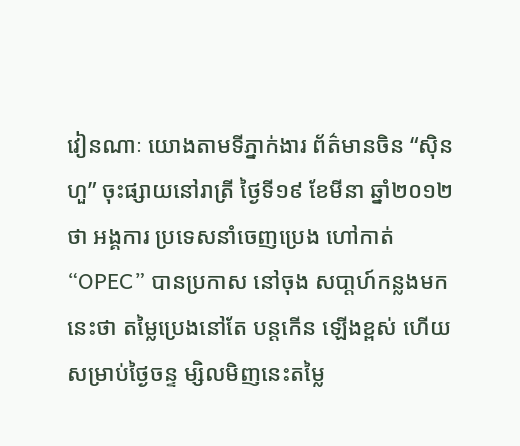វៀនណាៈ យោងតាមទីភ្នាក់ងារ ព័ត៌មានចិន “ស៊ិនហួ” ចុះផ្សាយនៅរាត្រី ថ្ងៃទី១៩ ខែមីនា ឆ្នាំ២០១២ថា អង្គការ ប្រទេសនាំចេញប្រេង ហៅកាត់ “OPEC” បានប្រកាស នៅចុង សបា្ដហ៍កន្លងមកនេះថា តម្លៃប្រេងនៅតែ បន្ដកើន ឡើងខ្ពស់ ហើយសម្រាប់ថ្ងៃចន្ទ ម្សិលមិញនេះតម្លៃ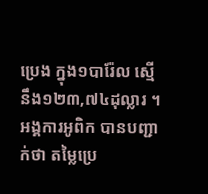ប្រេង ក្នុង១បារ៉ែល ស្មើនឹង១២៣,៧៤ដុល្លារ ។
អង្គការអូពិក បានបញ្ជាក់ថា តម្លៃប្រេ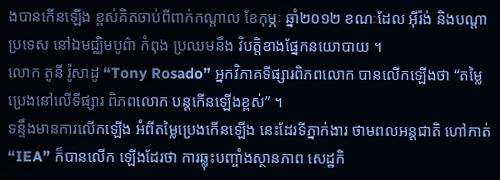ងបានកើនឡើង ខ្ពស់គិតចាប់ពីពាក់កណ្ដាល ខែកុម្ភៈ ឆ្នាំ២០១២ ខណៈដែល អ៊ីរ៉ង់ និងបណ្ដាប្រទេស នៅឯមជ្ឈិមបូព៌ា កំពុង ប្រឈមនឹង វិបត្ដិខាងផ្នែកនយោបាយ ។
លោក តូនី រ៉ូសាដូ “Tony Rosado” អ្នកវិភាគទីផ្សារពិភពលោក បានលើកឡើងថា “តម្លៃប្រេងនៅលើទីផ្សារ ពិភពលោក បន្ដកើនឡើងខ្ពស់” ។
ទន្ទឹងមានការលើកឡើង អំពីតម្លៃប្រេងកើនឡើង នេះដែរទីភ្នាក់ងារ ថាមពលអន្ដជាតិ ហៅកាត់ “IEA” ក៏បានលើក ឡើងដែរថា ការឆ្លុះបញ្ចាំងស្ថានភាព សេដ្ឋកិ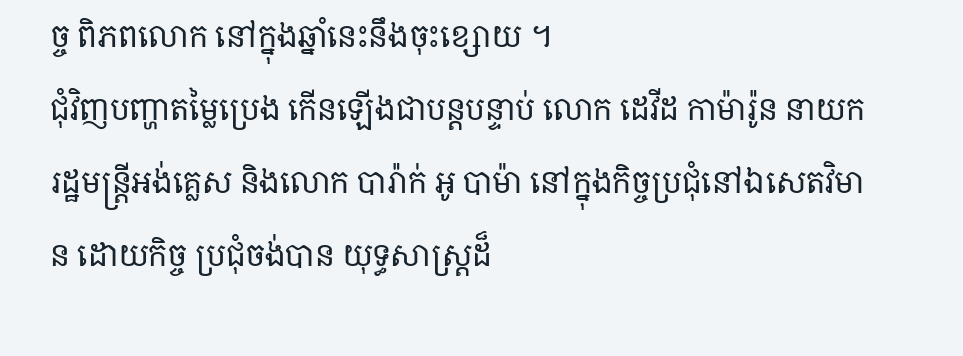ច្ច ពិភពលោក នៅក្នុងឆ្នាំនេះនឹងចុះខ្សោយ ។
ជុំវិញបញ្ហាតម្លៃប្រេង កើនឡើងជាបន្ដបន្ទាប់ លោក ដេវីដ កាម៉ារ៉ូន នាយករដ្ឋមន្ដ្រីអង់គ្លេស និងលោក បារ៉ាក់ អូ បាម៉ា នៅក្នុងកិច្ចប្រជុំនៅឯសេតវិមាន ដោយកិច្ច ប្រជុំចង់បាន យុទ្ធសាស្ដ្រដ៏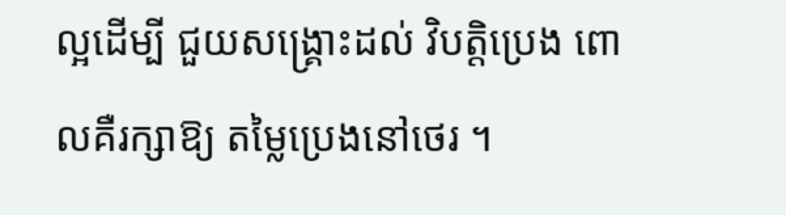ល្អដើម្បី ជួយសង្គ្រោះដល់ វិបត្ដិប្រេង ពោលគឺរក្សាឱ្យ តម្លៃប្រេងនៅថេរ ។